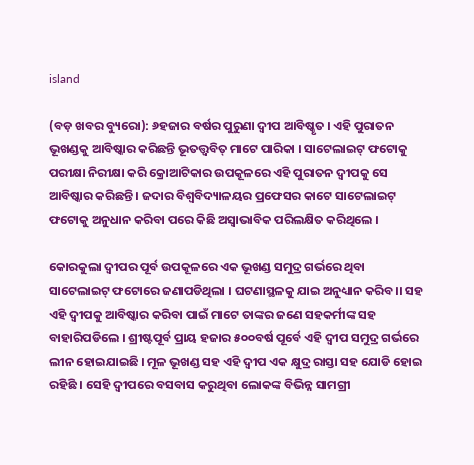island

(ବଡ଼ ଖବର ବ୍ୟୁରୋ): ୬ହଜାର ବର୍ଷର ପୁରୁଣା ଦ୍ୱୀପ ଆବିଷ୍କୃତ । ଏହି ପୁରାତନ ଭୂଖଣ୍ଡକୁ ଆବିଷ୍କାର କରିଛନ୍ତି ଭୂତତ୍ତ୍ୱବିତ୍ ମାଟେ ପାରିକା । ସାଟେଲାଇଟ୍ ଫଟୋକୁ ପରୀକ୍ଷା ନିରୀକ୍ଷା କରି କ୍ରୋଆଟିକାର ଉପକୂଳରେ ଏହି ପୁରାତନ ଦ୍ୱୀପକୁ ସେ ଆବିଷ୍କାର କରିଛନ୍ତି । ଜଦାର ବିଶ୍ୱବିଦ୍ୟାଳୟର ପ୍ରଫେସର କାଟେ ସାଟେଲାଇଟ୍ ଫଟୋକୁ ଅନୁଧାନ କରିବା ପରେ କିଛି ଅସ୍ୱାଭାବିକ ପରିଲକ୍ଷିତ କରିଥିଲେ ।

କୋରକୁଲା ଦ୍ୱୀପର ପୂର୍ବ ଉପକୂଳରେ ଏକ ଭୂଖଣ୍ଡ ସମୁଦ୍ର ଗର୍ଭରେ ଥିବା ସାଟେଲାଇଟ୍ ଫଟୋରେ ଜଣାପଡିଥିଲା । ଘଟଣାସ୍ଥଳକୁ ଯାଇ ଅନୁଧ୍ୟାନ କରିବ।। ସହ ଏହି ଦ୍ୱୀପକୁ ଆବିଷ୍କାର କରିବା ପାଇଁ ମାଟେ ତାଙ୍କର ଜଣେ ସହକର୍ମୀଙ୍କ ସହ ବାହାରିପଡିଲେ । ଶ୍ରୀଷ୍ଟପୂର୍ବ ପ୍ରାୟ ହଜାର ୫୦୦ବର୍ଷ ପୂର୍ବେ ଏହି ଦ୍ୱୀପ ସମୁଦ୍ର ଗର୍ଭରେ ଲୀନ ହୋଇଯାଇଛି । ମୂଳ ଭୂଖଣ୍ଡ ସହ ଏହି ଦ୍ୱୀପ ଏକ କ୍ଷୁଦ୍ର ରାସ୍ତା ସହ ଯୋଡି ହୋଇ ରହିଛି । ସେହି ଦ୍ୱୀପରେ ବସବାସ କରୁଥିବା ଲୋକଙ୍କ ବିଭିନ୍ନ ସାମଗ୍ରୀ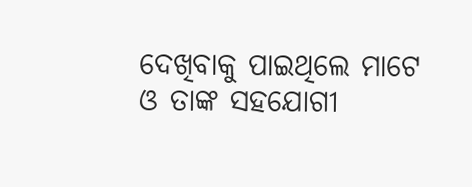ଦେଖିବାକୁ ପାଇଥିଲେ ମାଟେ ଓ ତାଙ୍କ ସହଯୋଗୀ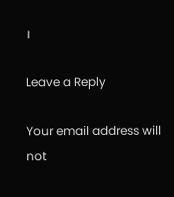।

Leave a Reply

Your email address will not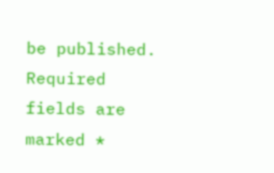be published. Required fields are marked *